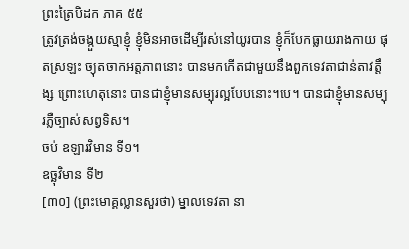ព្រះត្រៃបិដក ភាគ ៥៥
ត្រូវត្រង់ចង្កួយស្មាខ្ញុំ ខ្ញុំមិនអាចដើម្បីរស់នៅយូរបាន ខ្ញុំក៏បែកធ្លាយរាងកាយ ផុតស្រឡះ ច្យុតចាកអត្តភាពនោះ បានមកកើតជាមួយនឹងពួកទេវតាជាន់តាវត្តឹង្ស ព្រោះហេតុនោះ បានជាខ្ញុំមានសម្បុរល្អបែបនោះ។បេ។ បានជាខ្ញុំមានសម្បុរភ្លឺច្បាស់សព្វទិស។
ចប់ ឧឡារវិមាន ទី១។
ឧច្ឆុវិមាន ទី២
[៣០] (ព្រះមោគ្គល្លានសួរថា) ម្នាលទេវតា នា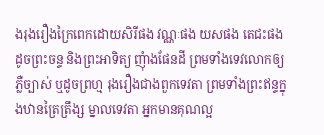ងរុងរឿងក្រៃពេកដោយសិរីផង វណ្ណៈផង យសផង តេជះផង ដូចព្រះចន្ទ និងព្រះអាទិត្យ ញុំាងផែនដី ព្រមទាំងទេវលោកឲ្យភ្លឺច្បាស់ ឬដូចព្រហ្ម រុងរឿងជាងពួកទេវតា ព្រមទាំងព្រះឥន្ទក្នុងឋានត្រៃត្រឹង្ស ម្នាលទេវតា អ្នកមានគុណល្អ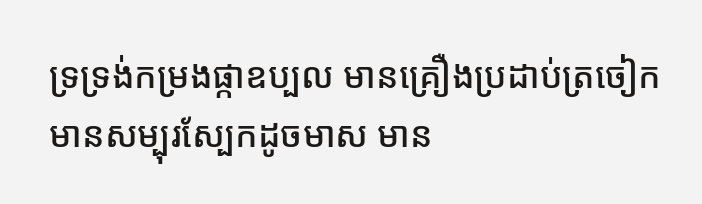ទ្រទ្រង់កម្រងផ្កាឧប្បល មានគ្រឿងប្រដាប់ត្រចៀក មានសម្បុរស្បែកដូចមាស មាន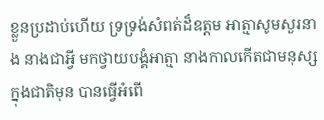ខ្លួនប្រដាប់ហើយ ទ្រទ្រង់សំពត់ដ៏ឧត្តម អាត្មាសូមសួរនាង នាងជាអី្វ មកថ្វាយបង្គំអាត្មា នាងកាលកើតជាមនុស្សក្នុងជាតិមុន បានធ្វើអំពើ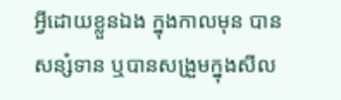អី្វដោយខ្លួនឯង ក្នុងកាលមុន បានសន្សំទាន ឬបានសង្រួមក្នុងសីល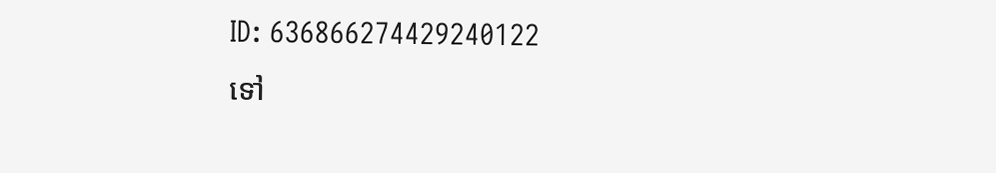ID: 636866274429240122
ទៅ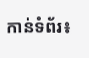កាន់ទំព័រ៖